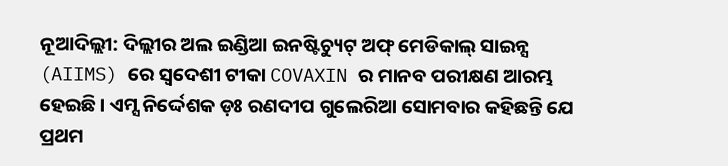ନୂଆଦିଲ୍ଲୀ: ଦିଲ୍ଲୀର ଅଲ ଇଣ୍ଡିଆ ଇନଷ୍ଟିଚ୍ୟୁଟ୍ ଅଫ୍ ମେଡିକାଲ୍ ସାଇନ୍ସ (AIIMS) ରେ ସ୍ବଦେଶୀ ଟୀକା COVAXIN ର ମାନବ ପରୀକ୍ଷଣ ଆରମ୍ଭ ହେଇଛି । ଏମ୍ସ ନିର୍ଦ୍ଦେଶକ ଡ଼ଃ ରଣଦୀପ ଗୁଲେରିଆ ସୋମବାର କହିଛନ୍ତି ଯେ ପ୍ରଥମ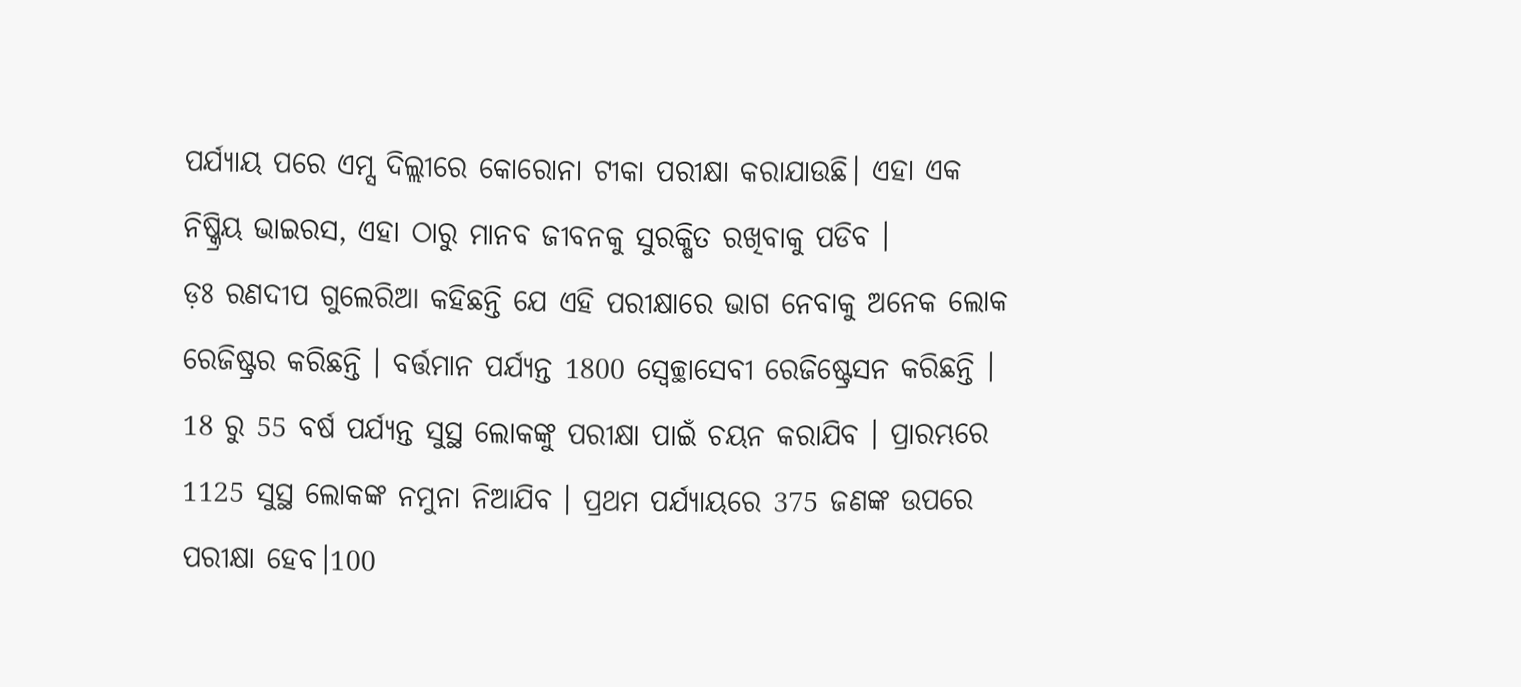ପର୍ଯ୍ୟାୟ ପରେ ଏମ୍ସ ଦିଲ୍ଲୀରେ କୋରୋନା ଟୀକା ପରୀକ୍ଷା କରାଯାଉଛି। ଏହା ଏକ ନିଷ୍କ୍ରିୟ ଭାଇରସ, ଏହା ଠାରୁ ମାନବ ଜୀବନକୁ ସୁରକ୍ଷିତ ରଖିବାକୁ ପଡିବ ।
ଡ଼ଃ ରଣଦୀପ ଗୁଲେରିଆ କହିଛନ୍ତି ଯେ ଏହି ପରୀକ୍ଷାରେ ଭାଗ ନେବାକୁ ଅନେକ ଲୋକ ରେଜିଷ୍ଟ୍ରର କରିଛନ୍ତି । ବର୍ତ୍ତମାନ ପର୍ଯ୍ୟନ୍ତ 1800 ସ୍ବେଚ୍ଛାସେବୀ ରେଜିଷ୍ଟ୍ରେସନ କରିଛନ୍ତି । 18 ରୁ 55 ବର୍ଷ ପର୍ଯ୍ୟନ୍ତ ସୁସ୍ଥ ଲୋକଙ୍କୁ ପରୀକ୍ଷା ପାଇଁ ଚୟନ କରାଯିବ । ପ୍ରାରମ୍ଭରେ 1125 ସୁସ୍ଥ ଲୋକଙ୍କ ନମୁନା ନିଆଯିବ । ପ୍ରଥମ ପର୍ଯ୍ୟାୟରେ 375 ଜଣଙ୍କ ଉପରେ ପରୀକ୍ଷା ହେବ।100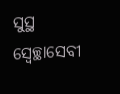ସୁସ୍ଥ ସ୍ବେଚ୍ଛାସେବୀ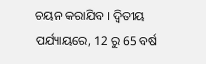ଚୟନ କରାଯିବ । ଦ୍ବିତୀୟ ପର୍ଯ୍ୟାୟରେ, 12 ରୁ 65 ବର୍ଷ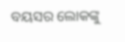ବୟସର ଲୋକଙ୍କୁ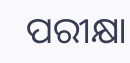ପରୀକ୍ଷା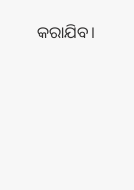କରାଯିବ।